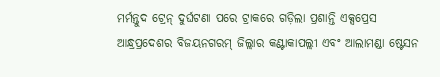ମର୍ମନ୍ତୁଦ ଟ୍ରେନ୍ ଦୁର୍ଘଟଣା ପରେ ଟ୍ରାକରେ ଗଡ଼ିଲା ପ୍ରଶାନ୍ତି ଏକ୍ସପ୍ରେସ
ଆନ୍ଧ୍ରପ୍ରଦେଶର ବିଜୟନଗରମ୍ ଜିଲ୍ଲାର କଣ୍ଟାକାପଲ୍ଲୀ ଏବଂ ଆଲାମଣ୍ଡା ଷ୍ଟେସନ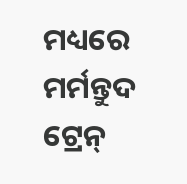ମଧ୍ୟରେ ମର୍ମନ୍ତୁଦ ଟ୍ରେନ୍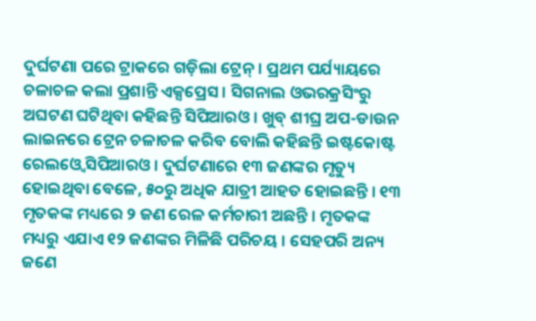ଦୁର୍ଘଟଣା ପରେ ଟ୍ରାକରେ ଗଡ଼ିଲା ଟ୍ରେନ୍ । ପ୍ରଥମ ପର୍ଯ୍ୟାୟରେ ଚଳାଚଳ କଲା ପ୍ରଶାନ୍ତି ଏକ୍ସପ୍ରେସ । ସିଗନାଲ ଓଭରକ୍ରସିଂରୁ ଅଘଟଣ ଘଟିଥିବା କହିଛନ୍ତି ସିପିଆରଓ । ଖୁବ୍ ଶୀଘ୍ର ଅପ-ଡାଉନ ଲାଇନରେ ଟ୍ରେନ ଚଳାଚଳ କରିବ ବୋଲି କହିଛନ୍ତି ଇଷ୍ଟକୋଷ୍ଟ ରେଲଓ୍ବେ ସିପିଆରଓ । ଦୁର୍ଘଟଣାରେ ୧୩ ଜଣଙ୍କର ମୃତ୍ୟୁ ହୋଇଥିବା ବେଳେ, ୫୦ରୁ ଅଧିକ ଯାତ୍ରୀ ଆହତ ହୋଇଛନ୍ତି । ୧୩ ମୃତକଙ୍କ ମଧ୍ୟରେ ୨ ଜଣ ରେଳ କର୍ମଚାରୀ ଅଛନ୍ତି । ମୃତକଙ୍କ ମଧ୍ୟରୁ ଏଯାଏ ୧୨ ଜଣଙ୍କର ମିଳିଛି ପରିଚୟ । ସେହପରି ଅନ୍ୟ ଜଣେ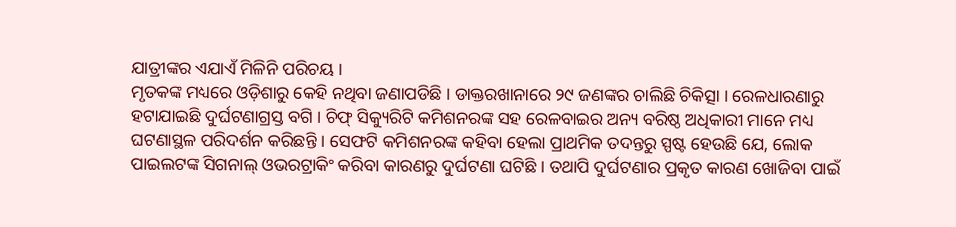ଯାତ୍ରୀଙ୍କର ଏଯାଏଁ ମିଳିନି ପରିଚୟ ।
ମୃତକଙ୍କ ମଧ୍ୟରେ ଓଡ଼ିଶାରୁ କେହି ନଥିବା ଜଣାପଡିଛି । ଡାକ୍ତରଖାନାରେ ୨୯ ଜଣଙ୍କର ଚାଲିଛି ଚିକିତ୍ସା । ରେଳଧାରଣାରୁ ହଟାଯାଇଛି ଦୁର୍ଘଟଣାଗ୍ରସ୍ତ ବଗି । ଚିଫ୍ ସିକ୍ୟୁରିଟି କମିଶନରଙ୍କ ସହ ରେଳବାଇର ଅନ୍ୟ ବରିଷ୍ଠ ଅଧିକାରୀ ମାନେ ମଧ୍ୟ ଘଟଣାସ୍ଥଳ ପରିଦର୍ଶନ କରିଛନ୍ତି । ସେଫଟି କମିଶନରଙ୍କ କହିବା ହେଲା ପ୍ରାଥମିକ ତଦନ୍ତରୁ ସ୍ପଷ୍ଟ ହେଉଛି ଯେ, ଲୋକ ପାଇଲଟଙ୍କ ସିଗନାଲ୍ ଓଭରଟ୍ରାକିଂ କରିବା କାରଣରୁ ଦୁର୍ଘଟଣା ଘଟିଛି । ତଥାପି ଦୁର୍ଘଟଣାର ପ୍ରକୃତ କାରଣ ଖୋଜିବା ପାଇଁ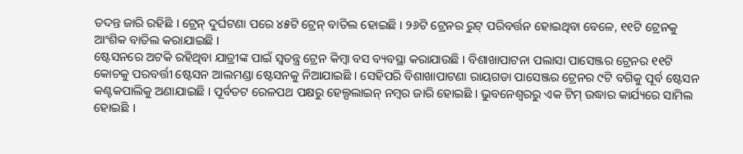ତଦନ୍ତ ଜାରି ରହିଛି । ଟ୍ରେନ୍ ଦୁର୍ଘଟଣା ପରେ ୪୫ଟି ଟ୍ରେନ୍ ବାତିଲ ହୋଇଛି । ୨୬ଟି ଟ୍ରେନର ରୁଟ୍ ପରିବର୍ତ୍ତନ ହୋଇଥିବା ବେଳେ, ୧୧ଟି ଟ୍ରେନକୁ ଆଂଶିକ ବାତିଲ କରାଯାଇଛି ।
ଷ୍ଟେସନରେ ଅଟକି ରହିଥିବା ଯାତ୍ରୀଙ୍କ ପାଇଁ ସ୍ବତନ୍ତ୍ର ଟ୍ରେନ କିମ୍ବା ବସ ବ୍ୟବସ୍ଥା କରାଯାଉଛି । ବିଶାଖାପାଟନା ପଲାସା ପାସେଞ୍ଜର ଟ୍ରେନର ୧୧ଟି କୋଚକୁ ପରବର୍ତ୍ତୀ ଷ୍ଟେସନ ଆଲମଣ୍ଡା ଷ୍ଟେସନକୁ ନିଆଯାଇଛି । ସେହିପରି ବିଶାଖାପାଟଣା ରାୟଗଡା ପାସେଞ୍ଜର ଟ୍ରେନର ୯ଟି ବଗିକୁ ପୂର୍ବ ଷ୍ଟେସନ କଣ୍ଟକପାଲିକୁ ଅଣାଯାଇଛି । ପୂର୍ବତଟ ରେଳପଥ ପକ୍ଷରୁ ହେଲ୍ପଲାଇନ୍ ନମ୍ବର ଜାରି ହୋଇଛି । ଭୁବନେଶ୍ୱରରୁ ଏକ ଟିମ୍ ଉଦ୍ଧାର କାର୍ଯ୍ୟରେ ସାମିଲ ହୋଇଛି ।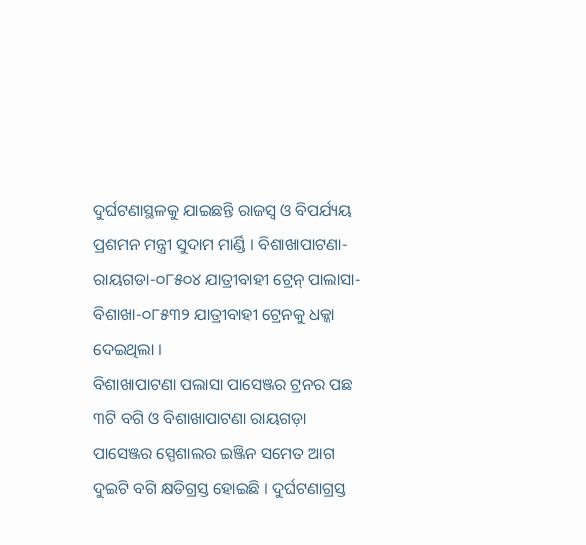ଦୁର୍ଘଟଣାସ୍ଥଳକୁ ଯାଇଛନ୍ତି ରାଜସ୍ବ ଓ ବିପର୍ଯ୍ୟୟ ପ୍ରଶମନ ମନ୍ତ୍ରୀ ସୁଦାମ ମାର୍ଣ୍ଡି । ବିଶାଖାପାଟଣା-ରାୟଗଡା-୦୮୫୦୪ ଯାତ୍ରୀବାହୀ ଟ୍ରେନ୍ ପାଲାସା-ବିଶାଖା-୦୮୫୩୨ ଯାତ୍ରୀବାହୀ ଟ୍ରେନକୁ ଧକ୍କା ଦେଇଥିଲା ।
ବିଶାଖାପାଟଣା ପଲାସା ପାସେଞ୍ଜର ଟ୍ରନର ପଛ ୩ଟି ବଗି ଓ ବିଶାଖାପାଟଣା ରାୟଗଡ଼ା ପାସେଞ୍ଜର ସ୍ପେଶାଲର ଇଞ୍ଜିନ ସମେତ ଆଗ ଦୁଇଟି ବଗି କ୍ଷତିଗ୍ରସ୍ତ ହୋଇଛି । ଦୁର୍ଘଟଣାଗ୍ରସ୍ତ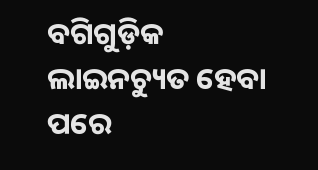ବଗିଗୁଡ଼ିକ ଲାଇନଚ୍ୟୁତ ହେବା ପରେ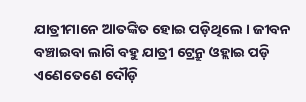ଯାତ୍ରୀମାନେ ଆତଙ୍କିତ ହୋଇ ପଡ଼ିଥିଲେ । ଜୀବନ ବଞ୍ଚାଇବା ଲାଗି ବହୁ ଯାତ୍ରୀ ଟ୍ରେନ୍ରୁ ଓହ୍ଲାଇ ପଡ଼ି ଏଣେତେଣେ ଦୌଡ଼ି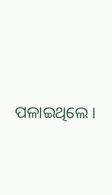ପଳାଇଥିଲେ ।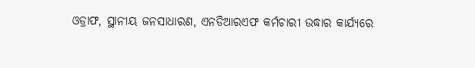ଓଡ୍ରାଫ, ସ୍ଥାନୀୟ ଜନସାଧାରଣ, ଏନଡିଆରଏଫ କର୍ମଚାରୀ ଉଦ୍ଧାର କାର୍ଯ୍ୟରେ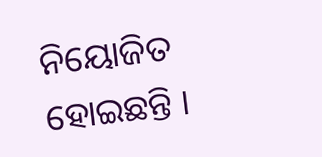ନିୟୋଜିତ ହୋଇଛନ୍ତି ।